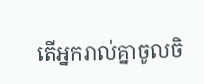តើអ្នករាល់គ្នាចូលចិ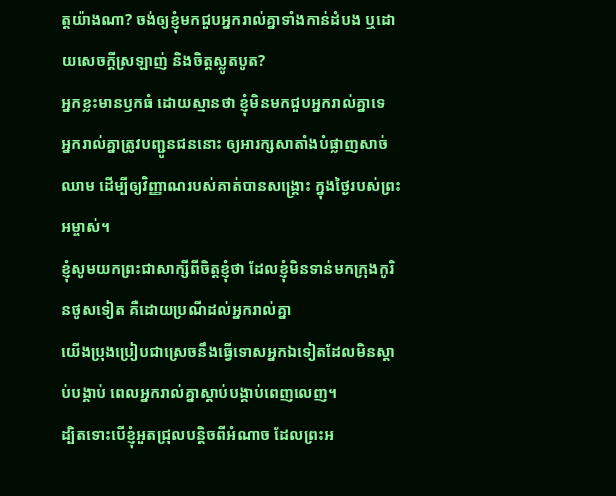ត្តយ៉ាងណា? ចង់ឲ្យខ្ញុំមកជួបអ្នករាល់គ្នាទាំងកាន់ដំបង ឬដោយសេចក្តីស្រឡាញ់ និងចិត្តស្លូតបូត?
អ្នកខ្លះមានឫកធំ ដោយស្មានថា ខ្ញុំមិនមកជួបអ្នករាល់គ្នាទេ
អ្នករាល់គ្នាត្រូវបញ្ជូនជននោះ ឲ្យអារក្សសាតាំងបំផ្លាញសាច់ឈាម ដើម្បីឲ្យវិញ្ញាណរបស់គាត់បានសង្គ្រោះ ក្នុងថ្ងៃរបស់ព្រះអម្ចាស់។
ខ្ញុំសូមយកព្រះជាសាក្សីពីចិត្តខ្ញុំថា ដែលខ្ញុំមិនទាន់មកក្រុងកូរិនថូសទៀត គឺដោយប្រណីដល់អ្នករាល់គ្នា
យើងប្រុងប្រៀបជាស្រេចនឹងធ្វើទោសអ្នកឯទៀតដែលមិនស្ដាប់បង្គាប់ ពេលអ្នករាល់គ្នាស្ដាប់បង្គាប់ពេញលេញ។
ដ្បិតទោះបើខ្ញុំអួតជ្រុលបន្តិចពីអំណាច ដែលព្រះអ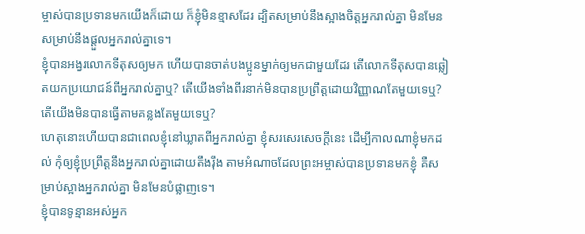ម្ចាស់បានប្រទានមកយើងក៏ដោយ ក៏ខ្ញុំមិនខ្មាសដែរ ដ្បិតសម្រាប់នឹងស្អាងចិត្តអ្នករាល់គ្នា មិនមែនសម្រាប់នឹងផ្តួលអ្នករាល់គ្នាទេ។
ខ្ញុំបានអង្វរលោកទីតុសឲ្យមក ហើយបានចាត់បងប្អូនម្នាក់ឲ្យមកជាមួយដែរ តើលោកទីតុសបានឆ្លៀតយកប្រយោជន៍ពីអ្នករាល់គ្នាឬ? តើយើងទាំងពីរនាក់មិនបានប្រព្រឹត្តដោយវិញ្ញាណតែមួយទេឬ? តើយើងមិនបានធ្វើតាមគន្លងតែមួយទេឬ?
ហេតុនោះហើយបានជាពេលខ្ញុំនៅឃ្លាតពីអ្នករាល់គ្នា ខ្ញុំសរសេរសេចក្ដីនេះ ដើម្បីកាលណាខ្ញុំមកដល់ កុំឲ្យខ្ញុំប្រព្រឹត្តនឹងអ្នករាល់គ្នាដោយតឹងរ៉ឹង តាមអំណាចដែលព្រះអម្ចាស់បានប្រទានមកខ្ញុំ គឺសម្រាប់ស្អាងអ្នករាល់គ្នា មិនមែនបំផ្លាញទេ។
ខ្ញុំបានទូន្មានអស់អ្នក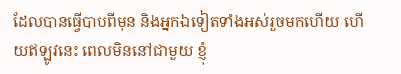ដែលបានធ្វើបាបពីមុន និងអ្នកឯទៀតទាំងអស់រួចមកហើយ ហើយឥឡូវនេះ ពេលមិននៅជាមួយ ខ្ញុំ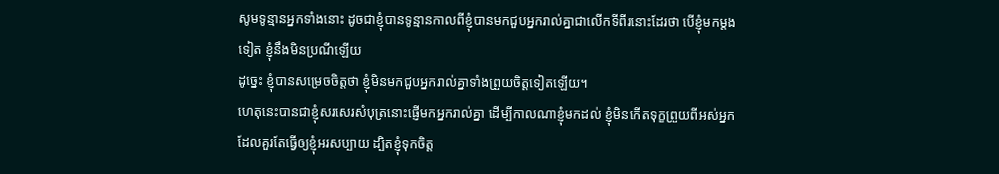សូមទូន្មានអ្នកទាំងនោះ ដូចជាខ្ញុំបានទូន្មានកាលពីខ្ញុំបានមកជួបអ្នករាល់គ្នាជាលើកទីពីរនោះដែរថា បើខ្ញុំមកម្តងទៀត ខ្ញុំនឹងមិនប្រណីឡើយ
ដូច្នេះ ខ្ញុំបានសម្រេចចិត្តថា ខ្ញុំមិនមកជួបអ្នករាល់គ្នាទាំងព្រួយចិត្តទៀតឡើយ។
ហេតុនេះបានជាខ្ញុំសរសេរសំបុត្រនោះផ្ញើមកអ្នករាល់គ្នា ដើម្បីកាលណាខ្ញុំមកដល់ ខ្ញុំមិនកើតទុក្ខព្រួយពីអស់អ្នកដែលគួរតែធ្វើឲ្យខ្ញុំអរសប្បាយ ដ្បិតខ្ញុំទុកចិត្ត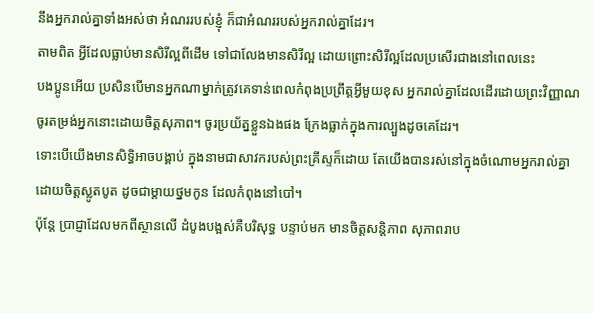នឹងអ្នករាល់គ្នាទាំងអស់ថា អំណររបស់ខ្ញុំ ក៏ជាអំណររបស់អ្នករាល់គ្នាដែរ។
តាមពិត អ្វីដែលធ្លាប់មានសិរីល្អពីដើម ទៅជាលែងមានសិរីល្អ ដោយព្រោះសិរីល្អដែលប្រសើរជាងនៅពេលនេះ
បងប្អូនអើយ ប្រសិនបើមានអ្នកណាម្នាក់ត្រូវគេទាន់ពេលកំពុងប្រព្រឹត្តអ្វីមួយខុស អ្នករាល់គ្នាដែលដើរដោយព្រះវិញ្ញាណ ចូរតម្រង់អ្នកនោះដោយចិត្តសុភាព។ ចូរប្រយ័ត្នខ្លួនឯងផង ក្រែងធ្លាក់ក្នុងការល្បួងដូចគេដែរ។
ទោះបើយើងមានសិទ្ធិអាចបង្គាប់ ក្នុងនាមជាសាវករបស់ព្រះគ្រីស្ទក៏ដោយ តែយើងបានរស់នៅក្នុងចំណោមអ្នករាល់គ្នា ដោយចិត្តស្លូតបូត ដូចជាម្តាយថ្នមកូន ដែលកំពុងនៅបៅ។
ប៉ុន្តែ ប្រាជ្ញាដែលមកពីស្ថានលើ ដំបូងបង្អស់គឺបរិសុទ្ធ បន្ទាប់មក មានចិត្តសន្តិភាព សុភាពរាប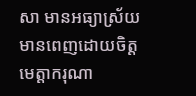សា មានអធ្យាស្រ័យ មានពេញដោយចិត្តមេត្តាករុណា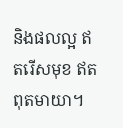និងផលល្អ ឥតរើសមុខ ឥតពុតមាយា។